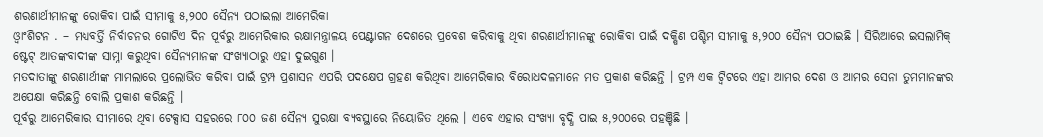ଶରଣାର୍ଥୀମାନଙ୍କୁ ରୋକିବା ପାଇଁ ସୀମାକୁ ୫,୨୦୦ ସୈନ୍ୟ ପଠାଇଲା ଆମେରିକା
ଓ୍ୱାଂଶିଟନ . – ମଧ୍ୟବର୍ତ୍ତି ନିର୍ବାଚନର ଗୋଟିଏ ଦିନ ପୂର୍ବରୁ ଆମେରିକାର ରକ୍ଷାମନ୍ତ୍ରାଳୟ ପେଣ୍ଟାଗନ ଦେଶରେ ପ୍ରବେଶ କରିବାକୁ ଥିବା ଶରଣାର୍ଥୀମାନଙ୍କୁ ରୋକିବା ପାଇଁ ଦକ୍ଷିଣ ପଶ୍ଚିମ ସୀମାକୁ ୫,୨୦୦ ସୈନ୍ୟ ପଠାଇଛି । ସିରିଆରେ ଇସଲାମିକ୍ ଷ୍ଟେଟ୍ ଆତଙ୍କବାଦୀଙ୍କ ସାମ୍ନା କରୁଥିବା ସୈନ୍ୟମାନଙ୍କ ସଂଖ୍ୟାଠାରୁ ଏହା ଦୁଇଗୁଣ ।
ମତଦାତାଙ୍କୁ ଶରଣାର୍ଥୀଙ୍କ ମାମଲାରେ ପ୍ରଲୋଭିତ କରିବା ପାଇଁ ଟ୍ରମ୍ପ ପ୍ରଶାସନ ଏପରି ପଦକ୍ଷେପ ଗ୍ରହଣ କରିଥିବା ଆମେରିକାର ବିରୋଧଦଳମାନେ ମତ ପ୍ରକାଶ କରିଛନ୍ତି । ଟ୍ରମ୍ପ ଏକ ଟ୍ୱିଟରେ ଏହା ଆମର ଦେଶ ଓ ଆମର ସେନା ତୁମମାନଙ୍କର ଅପେକ୍ଷା କରିଛନ୍ତି ବୋଲି ପ୍ରକାଶ କରିଛନ୍ତି ।
ପୂର୍ବରୁ ଆମେରିକାର ସୀମାରେ ଥିବା ଟେକ୍ସାସ ସହରରେ ୮୦୦ ଜଣ ସୈନ୍ୟ ସୁରକ୍ଷା ବ୍ୟବସ୍ଥାରେ ନିୟୋଜିତ ଥିଲେ । ଏବେ ଏହାର ସଂଖ୍ୟା ବୃଦ୍ଧି ପାଇ ୫,୨୦୦ରେ ପହଞ୍ଚିଛି ।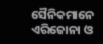ସୈନିକମାନେ ଏରିଜୋନା ଓ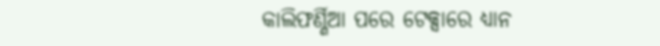କାଲିଫର୍ଣ୍ଣିଆ ପରେ ଟେକ୍ସାରେ ଧ୍ୟାନ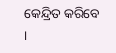କେନ୍ଦ୍ରିତ କରିବେ ।